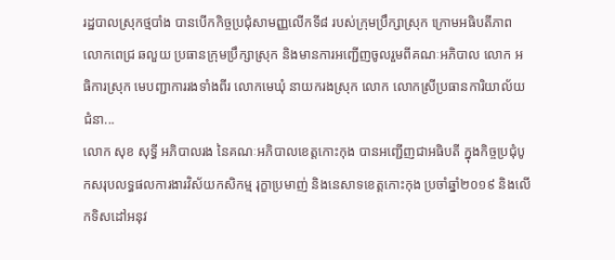រដ្ឋបាលស្រុកថ្មបាំង បានបើកកិច្ចប្រជុំសាមញ្ញលើកទី៨ របស់ក្រុមប្រឹក្សាស្រុក ក្រោមអធិបតីភាព លោកពេជ្រ ឆលួយ ប្រធានក្រុមប្រឹក្សាស្រុក និងមានការអញ្ជើញចូលរួមពីគណៈអភិបាល លោក អធិការស្រុក មេបញ្ជាការរងទាំងពីរ លោកមេឃុំ នាយករងស្រុក លោក លោកស្រីប្រធានការិយាល័យជំនា...
លោក សុខ សុទ្ធី អភិបាលរង នៃគណៈអភិបាលខេត្តកោះកុង បានអញ្ជើញជាអធិបតី ក្នុងកិច្ចប្រជុំបូកសរុបលទ្ធផលការងារវិស័យកសិកម្ម រុក្ខាប្រមាញ់ និងនេសាទខេត្តកោះកុង ប្រចាំឆ្នាំ២០១៩ និងលើកទិសដៅអនុវ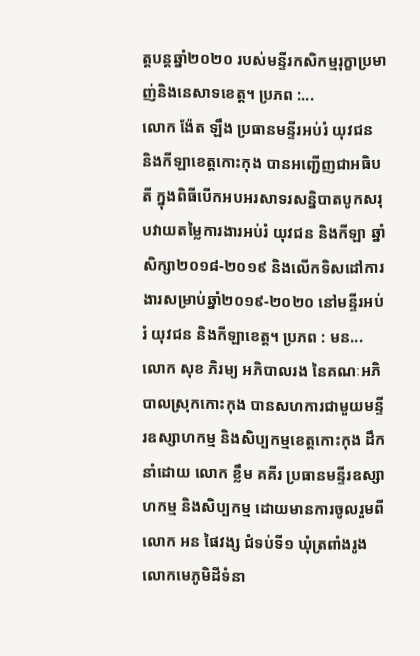ត្តបន្តឆ្នាំ២០២០ របស់មន្ទីរកសិកម្មរុក្ខាប្រមាញ់និងនេសាទខេត្ត។ ប្រភព :...
លោក ង៉ែត ឡឹង ប្រធានមន្ទីរអប់រំ យុវជន និងកីឡាខេត្តកោះកុង បានអញ្ជើញជាអធិបតី ក្នុងពិធីបើកអបអរសាទរសន្និបាតបូកសរុបវាយតម្លៃការងារអប់រំ យុវជន និងកីឡា ឆ្នាំសិក្សា២០១៨-២០១៩ និងលើកទិសដៅការងារសម្រាប់ឆ្នាំ២០១៩-២០២០ នៅមន្ទីរអប់រំ យុវជន និងកីឡាខេត្ត។ ប្រភព : មន...
លោក សុខ ភិរម្យ អភិបាលរង នៃគណៈអភិបាលស្រុកកោះកុង បានសហការជាមួយមន្ទីរឧស្សាហកម្ម និងសិប្បកម្មខេត្តកោះកុង ដឹកនាំដោយ លោក ខ្លឹម គគីរ ប្រធានមន្ទីរឧស្សាហកម្ម និងសិប្បកម្ម ដោយមានការចូលរួមពីលោក អន ផៃវង្ស ជំទប់ទី១ ឃុំត្រពាំងរូង លោកមេភូមិដីទំនា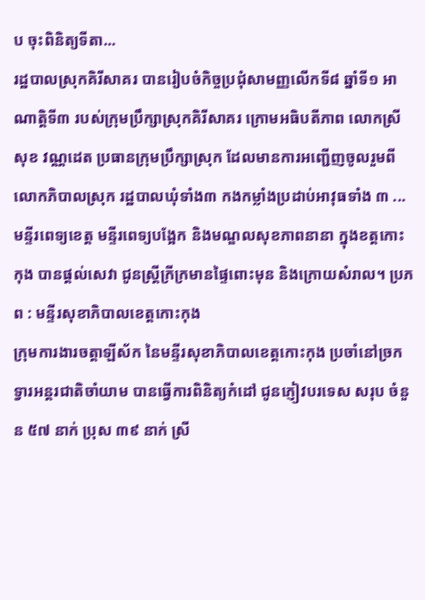ប ចុះពិនិត្យទីតា...
រដ្ឋបាលស្រុកគិរីសាគរ បានរៀបចំកិច្ចប្រជុំសាមញ្ញលើកទី៨ ឆ្នាំទី១ អាណាត្តិទី៣ របស់ក្រុមប្រឹក្សាស្រុកគិរីសាគរ ក្រោមអធិបតីភាព លោកស្រី សុខ វណ្ណដេត ប្រធានក្រុមប្រឹក្សាស្រុក ដែលមានការអញ្ជើញចូលរួមពី លោកភិបាលស្រុក រដ្ឋបាលឃុំទាំង៣ កងកម្លាំងប្រដាប់អាវុធទាំង ៣ ...
មន្ទីរពេទ្យខេត្ត មន្ទីរពេទ្យបង្អែក និងមណ្ឌលសុខភាពនានា ក្នុងខត្តកោះកុង បានផ្តល់សេវា ជូនស្ត្រីក្រីក្រមានផ្ទៃពោះមុន និងក្រោយសំរាល។ ប្រភព : មន្ទីរសុខាភិបាលខេត្តកោះកុង
ក្រុមការងារចត្តាឡីស័ក នៃមន្ទីរសុខាភិបាលខេត្តកោះកុង ប្រចាំនៅច្រកទ្វារអន្តរជាតិចាំយាម បានធ្វើការពិនិត្យកំដៅ ជូនភ្ញៀវបរទេស សរុប ចំនួន ៥៧ នាក់ ប្រុស ៣៩ នាក់ ស្រី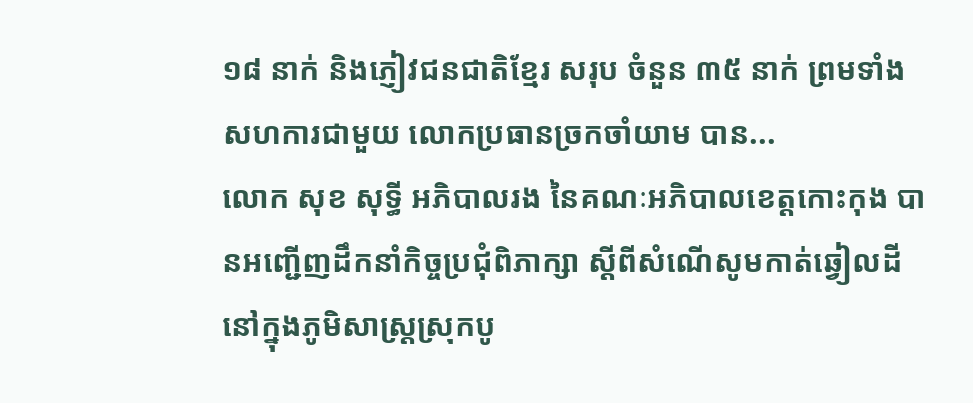១៨ នាក់ និងភ្ញៀវជនជាតិខ្មែរ សរុប ចំនួន ៣៥ នាក់ ព្រមទាំងសហការជាមួយ លោកប្រធានច្រកចាំយាម បាន...
លោក សុខ សុទ្ធី អភិបាលរង នៃគណៈអភិបាលខេត្តកោះកុង បានអញ្ជើញដឹកនាំកិច្ចប្រជុំពិភាក្សា ស្តីពីសំណើសូមកាត់ឆ្វៀលដី នៅក្នុងភូមិសាស្ត្រស្រុកបូ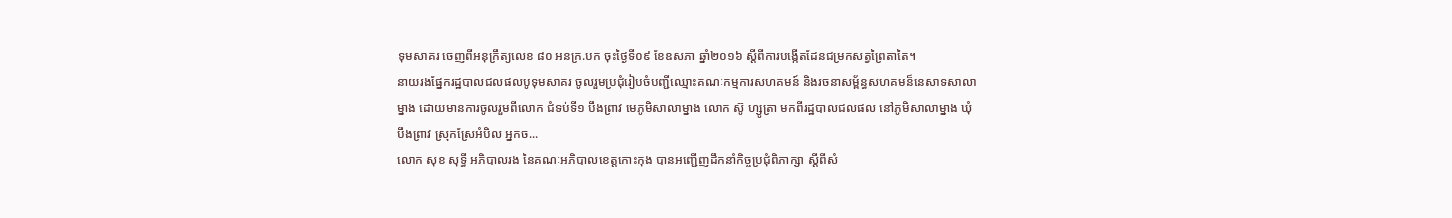ទុមសាគរ ចេញពីអនុក្រឹត្យលេខ ៨០ អនក្រ.បក ចុះថ្ងៃទី០៩ ខែឧសភា ឆ្នាំ២០១៦ ស្តីពីការបង្កើតដែនជម្រកសត្វព្រៃតាតៃ។
នាយរងផ្នែករដ្ឋបាលជលផលបូទុមសាគរ ចូលរួមប្រជុំរៀបចំបញ្ជីឈ្មោះគណៈកម្មការសហគមន៍ និងរចនាសម្ព័ន្ធសហគមន៏នេសាទសាលាម្នាង ដោយមានការចូលរួមពីលោក ជំទប់ទី១ បឹងព្រាវ មេភូមិសាលាម្នាង លោក ស៊ូ ហ្សូត្រា មកពីរដ្ឋបាលជលផល នៅភូមិសាលាម្នាង ឃុំបឹងព្រាវ ស្រុកស្រែអំបិល អ្នកច...
លោក សុខ សុទ្ធី អភិបាលរង នៃគណៈអភិបាលខេត្តកោះកុង បានអញ្ជើញដឹកនាំកិច្ចប្រជុំពិភាក្សា ស្តីពីសំ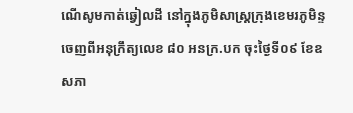ណើសូមកាត់ឆ្វៀលដី នៅក្នុងភូមិសាស្ត្រក្រុងខេមរភូមិន្ទ ចេញពីអនុក្រឹត្យលេខ ៨០ អនក្រ.បក ចុះថ្ងៃទី០៩ ខែឧសភា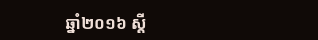ឆ្នាំ២០១៦ ស្តី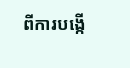ពីការបង្កើ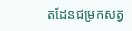តដែនជម្រកសត្វ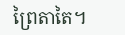ព្រៃតាតៃ។